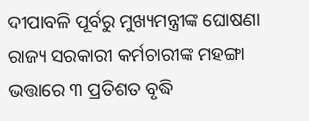ଦୀପାବଳି ପୂର୍ବରୁ ମୁଖ୍ୟମନ୍ତ୍ରୀଙ୍କ ଘୋଷଣା
ରାଜ୍ୟ ସରକାରୀ କର୍ମଚାରୀଙ୍କ ମହଙ୍ଗା ଭତ୍ତାରେ ୩ ପ୍ରତିଶତ ବୃଦ୍ଧି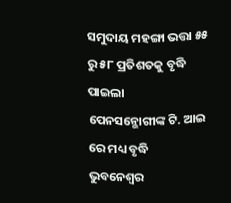ସମୁଦାୟ ମହଙ୍ଗା ଭତ୍ତା ୫୫ ରୁ ୫୮ ପ୍ରତିଶତକୁ ବୃଦ୍ଧି ପାଇଲା
ପେନସନ୍ଭୋଗୀଙ୍କ ଟି. ଆଇ ରେ ମଧ୍ୟ ବୃଦ୍ଧି
ଭୁବନେଶ୍ୱର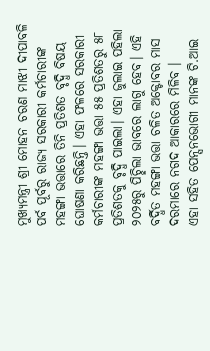ମୁଖ୍ୟମନ୍ତ୍ରୀ ଶ୍ରୀ ମୋହନ ଚରଣ ମାଝୀ ଦୀପାବଳି ପର୍ବ ପୂର୍ବରୁ ରାଜ୍ୟ ସରକାରୀ କର୍ମଚାରୀଙ୍କ ମହଙ୍ଗା ଭତ୍ତାରେ ତିନି ପ୍ରତିଶତ ବୃଦ୍ଧି ବିଷୟ ଘୋଷଣା କରିଛନ୍ତି। ଏହା ଫଳରେ ସରକାରୀ କର୍ମଚାରୀଙ୍କ ମହଙ୍ଗା ଭତ୍ତା ୫୫ ପ୍ରତିଶତରୁ ୫୮ ପ୍ରତିଶତକୁ ବୃଦ୍ଧି ପାଇଲା। ଏହା ଜୁଲାଇ ପହିଲା ୨୦୨୫ରୁ ପିଚ୍ଛିଲା ଭାବରେ ଲାଗୁ ହେବ। ଏହି ବର୍ଦ୍ଧିତ ମହଙ୍ଗା ଭତ୍ତା ଚଳିତ ଅକ୍ଟୋବର ମାସ ଦରମାରେ ନଗଦ ଆକାରରେ ମିଳିବ ।
ଏହା ସହିତ ପେନ୍ସନଭୋଗୀ ମାନଙ୍କ ଟି.ଆଇ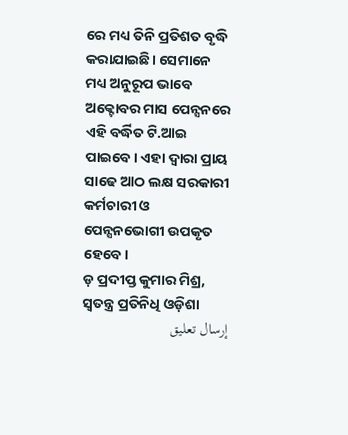ରେ ମଧ୍ୟ ତିନି ପ୍ରତିଶତ ବୃଦ୍ଧି କରାଯାଇଛି। ସେମାନେ ମଧ୍ୟ ଅନୁରୂପ ଭାବେ ଅକ୍ଟୋବର ମାସ ପେନ୍ସନରେ ଏହି ବର୍ଦ୍ଧିତ ଟି.ଆଇ ପାଇବେ। ଏହା ଦ୍ୱାରା ପ୍ରାୟ ସାଢେ ଆଠ ଲକ୍ଷ ସରକାରୀ କର୍ମଚାରୀ ଓ ପେନ୍ସନଭୋଗୀ ଉପକୃତ ହେବେ।
ଡ଼ ପ୍ରଦୀପ୍ତ କୁମାର ମିଶ୍ର, ସ୍ବତନ୍ତ୍ର ପ୍ରତିନିଧି ଓଡ଼ିଶା
إرسال تعليق